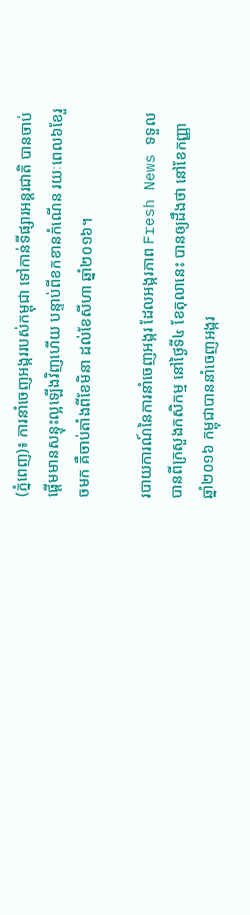(ភ្នំពេញ)៖ ការនាំចេញអង្កររបស់កម្ពុជា ទៅកាន់ទីផ្សារអន្តរជាតិ បានចាប់ផ្តើមមានសន្ទុះល្អឡើងវិញហើយ បន្ទាប់ពីខកខានកំណើន រយៈពេល៦ខែរួចមក គឺចាប់តាំងពីខែមិនា ដល់ខែសីហា ឆ្នាំ២០១៦។

របាយការណ៍នៃការនាំចេញអង្ករ ដែលអង្ករភាព Fresh News ទទួលបានពីក្រសួងកសិកម្ម នៅថ្ងៃទី៤ ខែតុលានេះ បានឲ្យដឹងថា នៅខែកញ្ញា ឆ្នាំ២០១៦ កម្ពុជាបាននាំចេញអង្ករ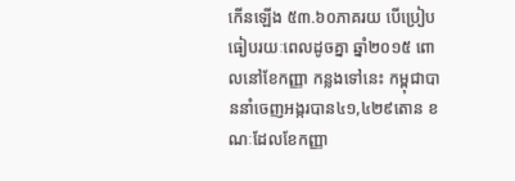កើនឡើង ៥៣.៦០ភាគរយ បើប្រៀបធៀបរយៈពេលដូចគ្នា ឆ្នាំ២០១៥ ពោលនៅខែកញ្ញា កន្លងទៅនេះ កម្ពុជាបាននាំចេញអង្ករបាន៤១,៤២៩តោន ខណៈដែលខែកញ្ញា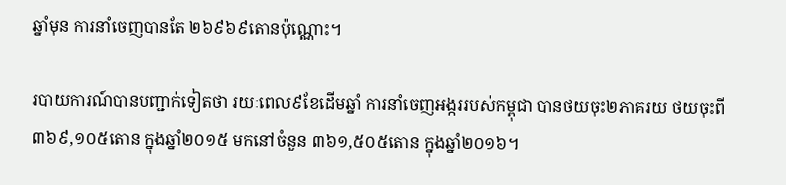ឆ្នាំមុន ការនាំចេញបានតែ ២៦៩៦៩តោនប៉ុណ្ណោះ។

របាយការណ៍បានបញ្ជាក់ទៀតថា រយៈពេល៩ខែដើមឆ្នាំ ការនាំចេញអង្កររបស់កម្ពុជា បានថយចុះ២ភាគរយ ថយចុះពី ៣៦៩,១០៥តោន ក្នុងឆ្នាំ២០១៥ មកនៅចំនួន ៣៦១,៥០៥តោន ក្នុងឆ្នាំ២០១៦។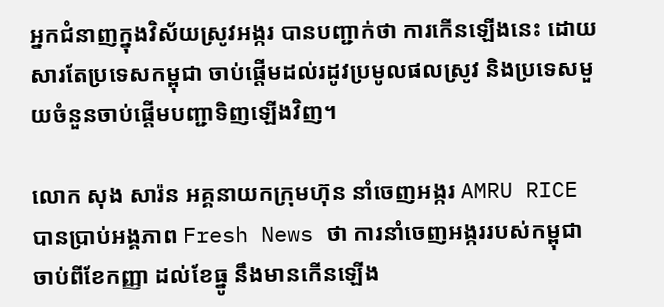អ្នកជំនាញក្នុងវិស័យស្រូវអង្ករ បានបញ្ជាក់ថា ការកើនឡើងនេះ ដោយសារតែប្រទេសកម្ពុជា ចាប់ផ្តើមដល់រដូវប្រមូលផលស្រូវ និងប្រទេសមួយចំនួនចាប់ផ្តើមបញ្ជាទិញឡើងវិញ។

លោក សុង សារ៉ន អគ្គនាយកក្រុមហ៊ុន នាំចេញអង្ករ AMRU RICE បានប្រាប់អង្គភាព Fresh News ថា ការនាំចេញអង្កររបស់កម្ពុជា ចាប់ពីខែកញ្ញា ដល់ខែធ្នូ នឹងមានកើនឡើង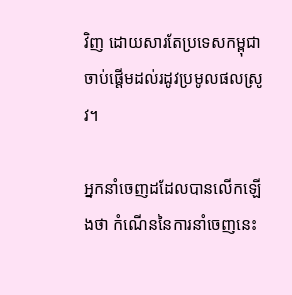វិញ ដោយសារតែប្រទេសកម្ពុជា ចាប់ផ្តើមដល់រដូវប្រមូលផលស្រូវ។

អ្នកនាំចេញដដែលបានលើកឡើងថា កំណើននៃការនាំចេញនេះ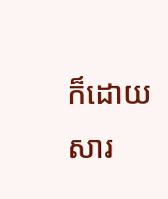ក៏ដោយសារ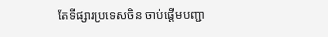តែទីផ្សារប្រទេសចិន ចាប់ផ្តើមបញ្ជា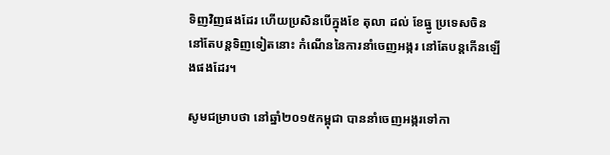ទិញវិញផងដែរ ហើយប្រសិនបើក្នុងខែ តុលា ដល់ ខែធ្នូ ប្រទេសចិននៅតែបន្តទិញទៀតនោះ កំណើននៃការនាំចេញអង្ករ នៅតែបន្តកើនឡើងផងដែរ។

សូមជម្រាបថា នៅឆ្នាំ២០១៥កម្ពុជា បាននាំចេញអង្ករទៅកា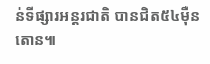ន់ទីផ្សារអន្តរជាតិ បានជិត៥៤ម៉ឺនតោន៕